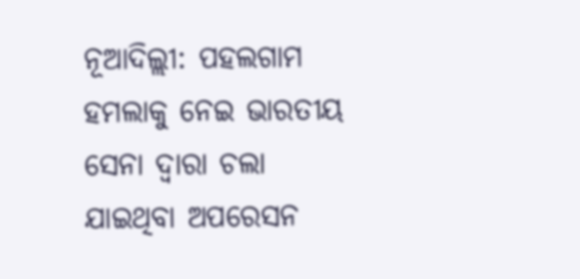ନୂଆଦିଲ୍ଲୀ: ପହଲଗାମ ହମଲାକୁ ନେଇ ଭାରତୀୟ ସେନା ଦ୍ୱାରା ଚଲା ଯାଇଥିବା ଅପରେସନ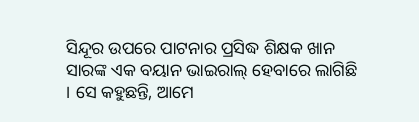ସିନ୍ଦୂର ଉପରେ ପାଟନାର ପ୍ରସିଦ୍ଧ ଶିକ୍ଷକ ଖାନ ସାରଙ୍କ ଏକ ବୟାନ ଭାଇରାଲ୍ ହେବାରେ ଲାଗିଛି । ସେ କହୁଛନ୍ତି, ଆମେ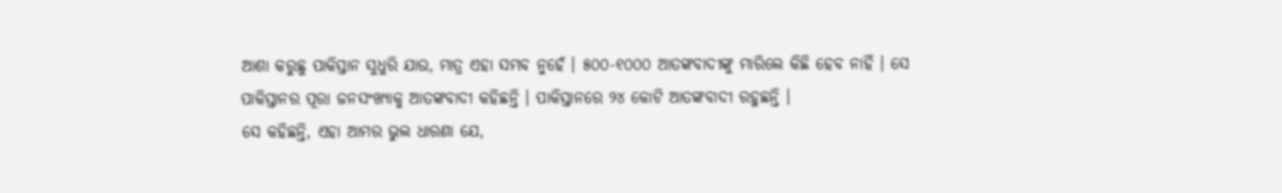ଆଶା କରୁଛୁ ପାକିସ୍ତାନ ସୁଧୁରି ଯାଉ, ମାତ୍ର ଏହା ସମ୍ଭବ ନୁହେଁ । ୫୦୦-୧୦୦୦ ଆତଙ୍କବାଦୀଙ୍କୁ ମାରିଲେ କିଛି ହେବ ନାହିଁ । ସେ ପାକିସ୍ତାନର ପୂରା ଜନସଂଖ୍ୟାକୁ ଆତଙ୍କବାଦୀ କହିଛନ୍ତି । ପାକିସ୍ତାନରେ ୨୪ କୋଟି ଆତଙ୍କବାଦୀ ରହୁଛନ୍ତି ।
ସେ କହିଛନ୍ତି, ଏହା ଆମର ଭୁଲ ଧାରଣା ଯେ,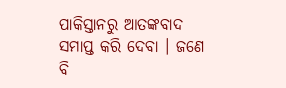ପାକିସ୍ତାନରୁ ଆତଙ୍କବାଦ ସମାପ୍ତ କରି ଦେବା । ଜଣେ ବି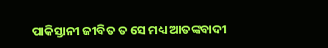ପାକିସ୍ତାନୀ ଜୀବିତ ତ ସେ ମଧ୍ୟ ଆତଙ୍କବାଦୀ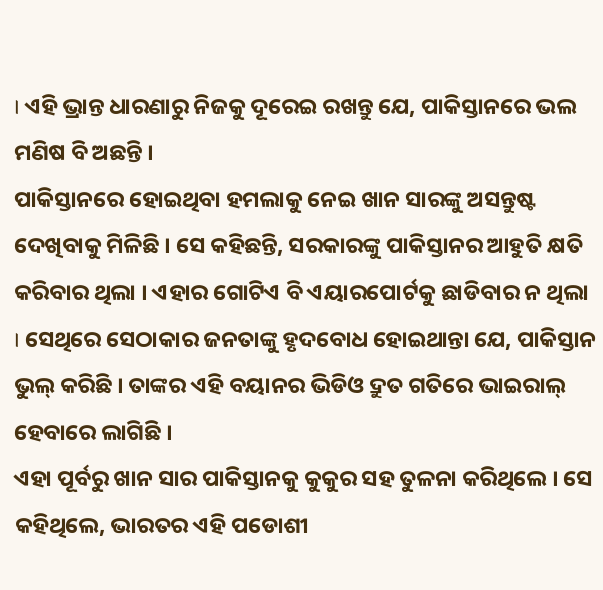। ଏହି ଭ୍ରାନ୍ତ ଧାରଣାରୁ ନିଜକୁ ଦୂରେଇ ରଖନ୍ତୁ ଯେ, ପାକିସ୍ତାନରେ ଭଲ ମଣିଷ ବି ଅଛନ୍ତି ।
ପାକିସ୍ତାନରେ ହୋଇଥିବା ହମଲାକୁ ନେଇ ଖାନ ସାରଙ୍କୁ ଅସନ୍ତୁଷ୍ଟ ଦେଖିବାକୁ ମିଳିଛି । ସେ କହିଛନ୍ତି, ସରକାରଙ୍କୁ ପାକିସ୍ତାନର ଆହୁତି କ୍ଷତି କରିବାର ଥିଲା । ଏହାର ଗୋଟିଏ ବି ଏୟାରପୋର୍ଟକୁ ଛାଡିବାର ନ ଥିଲା । ସେଥିରେ ସେଠାକାର ଜନତାଙ୍କୁ ହୃଦବୋଧ ହୋଇଥାନ୍ତା ଯେ, ପାକିସ୍ତାନ ଭୁଲ୍ କରିଛି । ତାଙ୍କର ଏହି ବୟାନର ଭିଡିଓ ଦ୍ରୁତ ଗତିରେ ଭାଇରାଲ୍ ହେବାରେ ଲାଗିଛି ।
ଏହା ପୂର୍ବରୁ ଖାନ ସାର ପାକିସ୍ତାନକୁ କୁକୁର ସହ ତୁଳନା କରିଥିଲେ । ସେ କହିଥିଲେ, ଭାରତର ଏହି ପଡୋଶୀ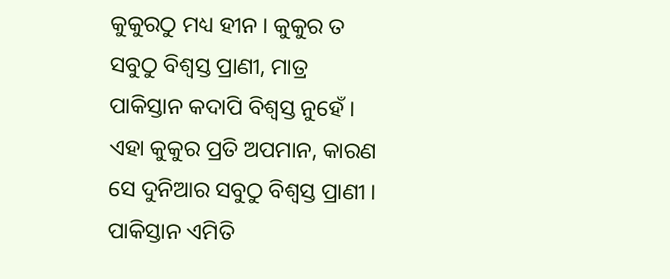କୁକୁରଠୁ ମଧ୍ୟ ହୀନ । କୁକୁର ତ ସବୁଠୁ ବିଶ୍ୱସ୍ତ ପ୍ରାଣୀ, ମାତ୍ର ପାକିସ୍ତାନ କଦାପି ବିଶ୍ୱସ୍ତ ନୁହେଁ । ଏହା କୁକୁର ପ୍ରତି ଅପମାନ, କାରଣ ସେ ଦୁନିଆର ସବୁଠୁ ବିଶ୍ୱସ୍ତ ପ୍ରାଣୀ । ପାକିସ୍ତାନ ଏମିତି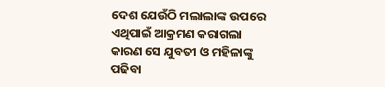ଦେଶ ଯେଉଁଠି ମଲାଲାଙ୍କ ଉପରେ ଏଥିପାଇଁ ଆକ୍ରମଣ କରାଗଲା କାରଣ ସେ ଯୁବତୀ ଓ ମହିଳାଙ୍କୁ ପଢିବା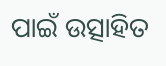ପାଇଁ ଉତ୍ସାହିତ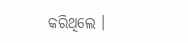କରିଥିଲେ ।